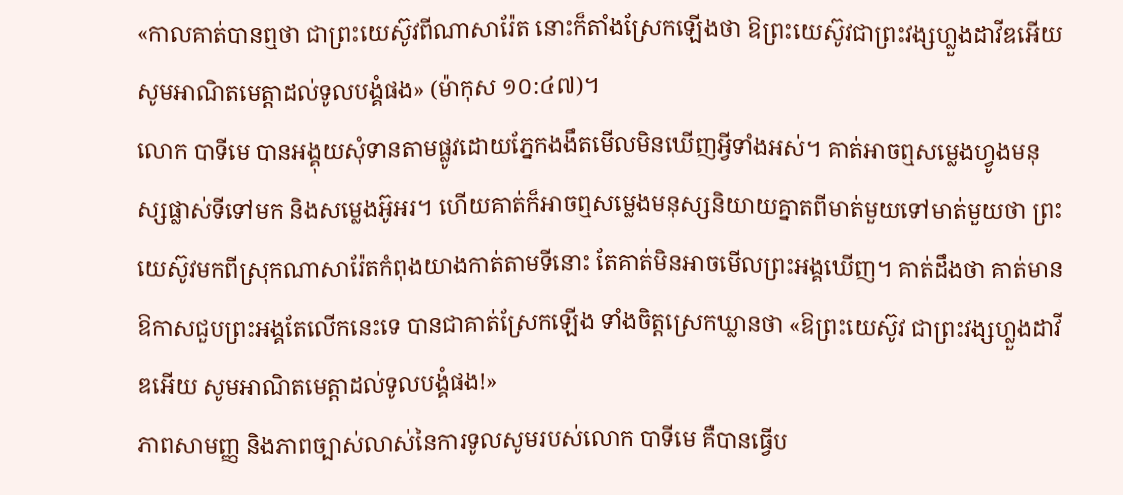«កាលគាត់បានឮថា ជាព្រះយេស៊ូវពីណាសារ៉ែត នោះក៏តាំងស្រែកឡើងថា ឱព្រះយេស៊ូវជាព្រះវង្សហ្លួងដាវីឌអើយ សូមអាណិតមេត្តាដល់ទូលបង្គំផង» (ម៉ាកុស ១០:៤៧)។
លោក បាទីមេ បានអង្គុយសុំទានតាមផ្លូវដោយភ្នែកងងឹតមើលមិនឃើញអ្វីទាំងអស់។ គាត់អាចឮសម្លេងហ្វូងមនុស្សផ្លាស់ទីទៅមក និងសម្លេងអ៊ូអរ។ ហើយគាត់ក៏អាចឮសម្លេងមនុស្សនិយាយគ្នាតពីមាត់មួយទៅមាត់មួយថា ព្រះយេស៊ូវមកពីស្រុកណាសារ៉ែតកំពុងយាងកាត់តាមទីនោះ តែគាត់មិនអាចមើលព្រះអង្គឃើញ។ គាត់ដឹងថា គាត់មានឱកាសជួបព្រះអង្គតែលើកនេះទេ បានជាគាត់ស្រែកឡើង ទាំងចិត្តស្រេកឃ្លានថា «ឱព្រះយេស៊ូវ ជាព្រះវង្សហ្លួងដាវីឌអើយ សូមអាណិតមេត្តាដល់ទូលបង្គំផង!»
ភាពសាមញ្ញ និងភាពច្បាស់លាស់នៃការទូលសូមរបស់លោក បាទីមេ គឺបានធ្វើប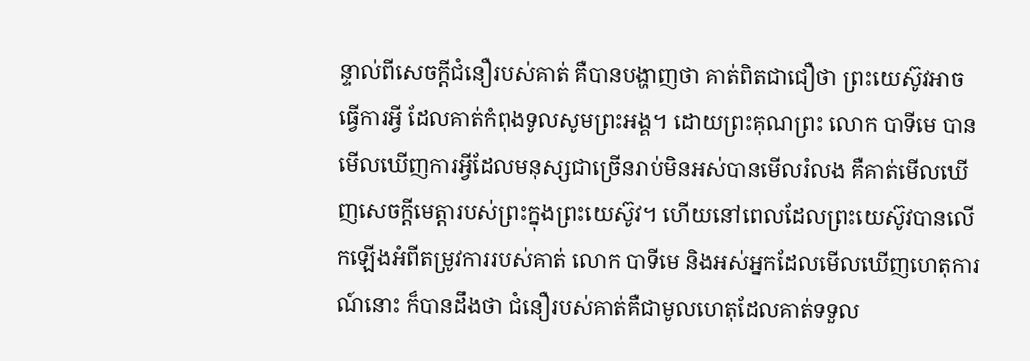ន្ទាល់ពីសេចក្តីជំនឿរបស់គាត់ គឺបានបង្ហាញថា គាត់ពិតជាជឿថា ព្រះយេស៊ូវអាចធ្វើការអ្វី ដែលគាត់កំពុងទូលសូមព្រះអង្គ។ ដោយព្រះគុណព្រះ លោក បាទីមេ បានមើលឃើញការអ្វីដែលមនុស្សជាច្រើនរាប់មិនអស់បានមើលរំលង គឺគាត់មើលឃើញសេចក្តីមេត្តារបស់ព្រះក្នុងព្រះយេស៊ូវ។ ហើយនៅពេលដែលព្រះយេស៊ូវបានលើកឡើងអំពីតម្រូវការរបស់គាត់ លោក បាទីមេ និងអស់អ្នកដែលមើលឃើញហេតុការណ៍នោះ ក៏បានដឹងថា ជំនឿរបស់គាត់គឺជាមូលហេតុដែលគាត់ទទួល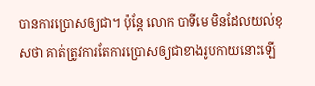បានការប្រោសឲ្យជា។ ប៉ុន្តែ លោក បាទីមេ មិនដែលយល់ខុសថា គាត់ត្រូវការតែការប្រោសឲ្យជាខាងរូបកាយនោះឡើ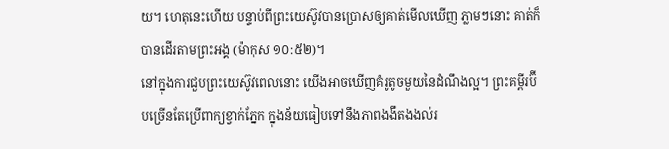យ។ ហេតុនេះហើយ បន្ទាប់ពីព្រះយេស៊ូវបានប្រោសឲ្យគាត់មើលឃើញ ភ្លាមៗនោះ គាត់ក៏បានដើរតាមព្រះអង្គ (ម៉ាកុស ១០:៥២)។
នៅក្នុងការជួបព្រះយេស៊ូវពេលនោះ យើងអាចឃើញគំរូតូចមួយនៃដំណឹងល្អ។ ព្រះគម្ពីរប៊ីបច្រើនតែប្រើពាក្យខ្វាក់ភ្នែក ក្នុងន័យធៀបទៅនឹងភាពងងឹតងងល់រ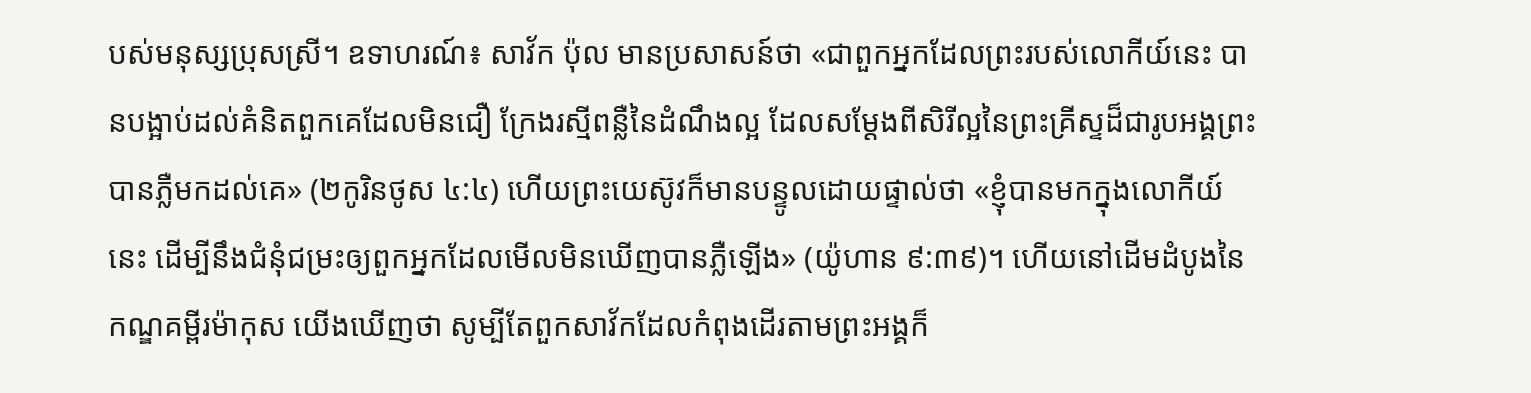បស់មនុស្សប្រុសស្រី។ ឧទាហរណ៍៖ សាវ័ក ប៉ុល មានប្រសាសន៍ថា «ជាពួកអ្នកដែលព្រះរបស់លោកីយ៍នេះ បានបង្អាប់ដល់គំនិតពួកគេដែលមិនជឿ ក្រែងរស្មីពន្លឺនៃដំណឹងល្អ ដែលសម្ដែងពីសិរីល្អនៃព្រះគ្រីស្ទដ៏ជារូបអង្គព្រះបានភ្លឺមកដល់គេ» (២កូរិនថូស ៤:៤) ហើយព្រះយេស៊ូវក៏មានបន្ទូលដោយផ្ទាល់ថា «ខ្ញុំបានមកក្នុងលោកីយ៍នេះ ដើម្បីនឹងជំនុំជម្រះឲ្យពួកអ្នកដែលមើលមិនឃើញបានភ្លឺឡើង» (យ៉ូហាន ៩:៣៩)។ ហើយនៅដើមដំបូងនៃកណ្ឌគម្ពីរម៉ាកុស យើងឃើញថា សូម្បីតែពួកសាវ័កដែលកំពុងដើរតាមព្រះអង្គក៏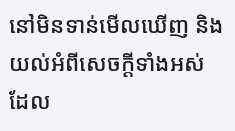នៅមិនទាន់មើលឃើញ និងយល់អំពីសេចក្តីទាំងអស់ដែល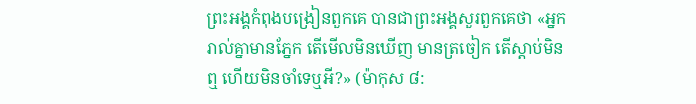ព្រះអង្គកំពុងបង្រៀនពួកគេ បានជាព្រះអង្គសួរពួកគេថា «អ្នករាល់គ្នាមានភ្នែក តើមើលមិនឃើញ មានត្រចៀក តើស្តាប់មិនឮ ហើយមិនចាំទេឬអី?» (ម៉ាកុស ៨: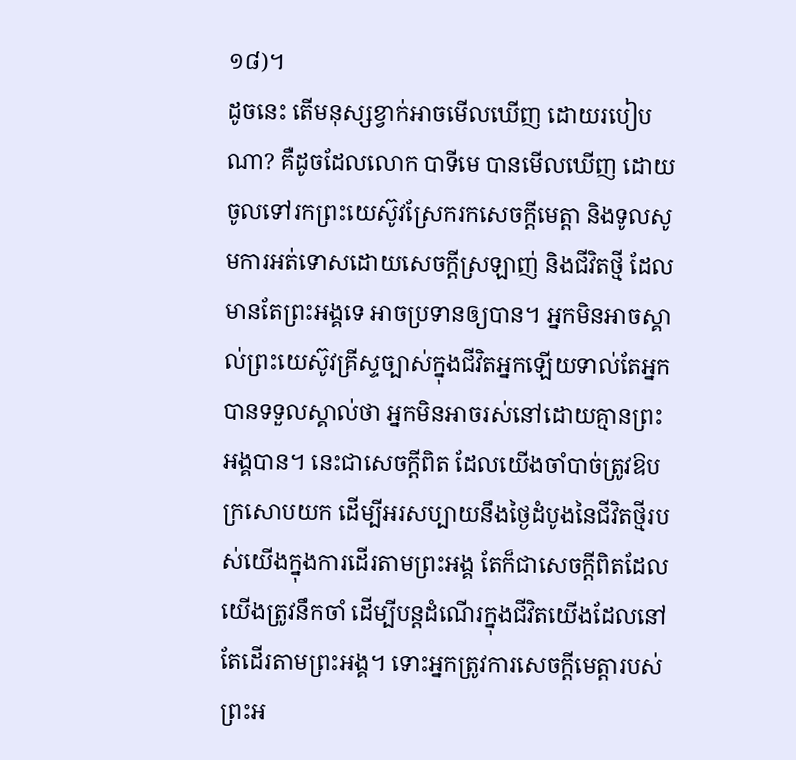១៨)។
ដូចនេះ តើមនុស្សខ្វាក់អាចមើលឃើញ ដោយរបៀបណា? គឺដូចដែលលោក បាទីមេ បានមើលឃើញ ដោយចូលទៅរកព្រះយេស៊ូវស្រែករកសេចក្តីមេត្តា និងទូលសូមការអត់ទោសដោយសេចក្តីស្រឡាញ់ និងជីវិតថ្មី ដែលមានតែព្រះអង្គទេ អាចប្រទានឲ្យបាន។ អ្នកមិនអាចស្គាល់ព្រះយេស៊ូវគ្រីស្ទច្បាស់ក្នុងជីវិតអ្នកឡើយទាល់តែអ្នកបានទទួលស្គាល់ថា អ្នកមិនអាចរស់នៅដោយគ្មានព្រះអង្គបាន។ នេះជាសេចក្តីពិត ដែលយើងចាំបាច់ត្រូវឱបក្រសោបយក ដើម្បីអរសប្បាយនឹងថ្ងៃដំបូងនៃជីវិតថ្មីរបស់យើងក្នុងការដើរតាមព្រះអង្គ តែក៏ជាសេចក្តីពិតដែលយើងត្រូវនឹកចាំ ដើម្បីបន្តដំណើរក្នុងជីវិតយើងដែលនៅតែដើរតាមព្រះអង្គ។ ទោះអ្នកត្រូវការសេចក្តីមេត្តារបស់ព្រះអ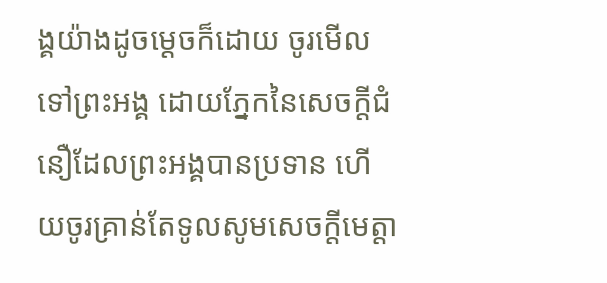ង្គយ៉ាងដូចម្ដេចក៏ដោយ ចូរមើលទៅព្រះអង្គ ដោយភ្នែកនៃសេចក្តីជំនឿដែលព្រះអង្គបានប្រទាន ហើយចូរគ្រាន់តែទូលសូមសេចក្តីមេត្តា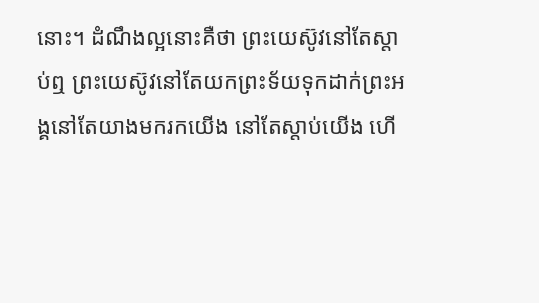នោះ។ ដំណឹងល្អនោះគឺថា ព្រះយេស៊ូវនៅតែស្តាប់ឮ ព្រះយេស៊ូវនៅតែយកព្រះទ័យទុកដាក់ព្រះអង្គនៅតែយាងមករកយើង នៅតែស្តាប់យើង ហើ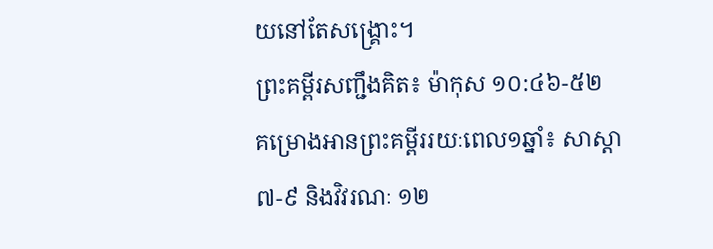យនៅតែសង្គ្រោះ។
ព្រះគម្ពីរសញ្ជឹងគិត៖ ម៉ាកុស ១០:៤៦-៥២
គម្រោងអានព្រះគម្ពីររយៈពេល១ឆ្នាំ៖ សាស្ដា ៧-៩ និងវិវរណៈ ១២